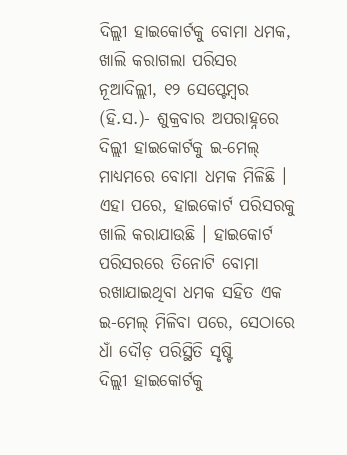ଦିଲ୍ଲୀ ହାଇକୋର୍ଟକୁ ବୋମା ଧମକ, ଖାଲି କରାଗଲା ପରିସର
ନୂଆଦିଲ୍ଲୀ, ୧୨ ସେପ୍ଟେମ୍ବର (ହି.ସ.)- ଶୁକ୍ରବାର ଅପରାହ୍ନରେ ଦିଲ୍ଲୀ ହାଇକୋର୍ଟକୁ ଇ-ମେଲ୍ ମାଧ୍ୟମରେ ବୋମା ଧମକ ମିଳିଛି । ଏହା ପରେ, ହାଇକୋର୍ଟ ପରିସରକୁ ଖାଲି କରାଯାଉଛି । ହାଇକୋର୍ଟ ପରିସରରେ ତିନୋଟି ବୋମା ରଖାଯାଇଥିବା ଧମକ ସହିତ ଏକ ଇ-ମେଲ୍ ମିଳିବା ପରେ, ସେଠାରେ ଧାଁ ଦୌଡ଼ ପରିସ୍ଥିତି ସୃଷ୍ଟି
ଦିଲ୍ଲୀ ହାଇକୋର୍ଟକୁ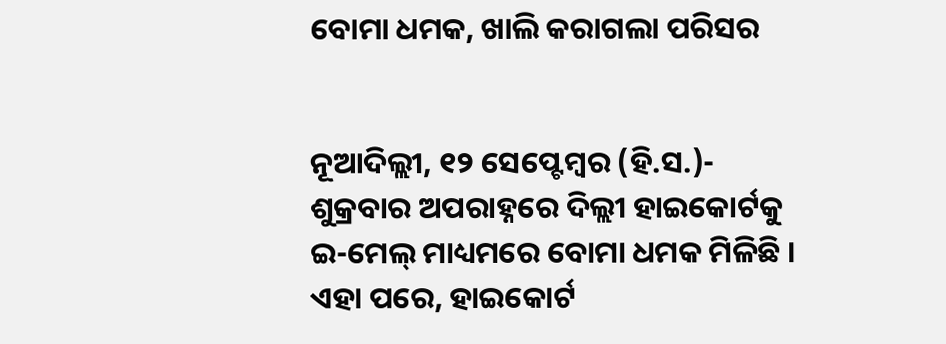ବୋମା ଧମକ, ଖାଲି କରାଗଲା ପରିସର


ନୂଆଦିଲ୍ଲୀ, ୧୨ ସେପ୍ଟେମ୍ବର (ହି.ସ.)- ଶୁକ୍ରବାର ଅପରାହ୍ନରେ ଦିଲ୍ଲୀ ହାଇକୋର୍ଟକୁ ଇ-ମେଲ୍ ମାଧ୍ୟମରେ ବୋମା ଧମକ ମିଳିଛି । ଏହା ପରେ, ହାଇକୋର୍ଟ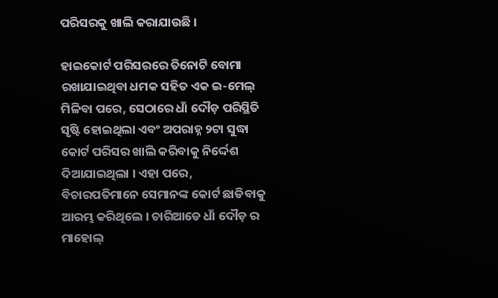ପରିସରକୁ ଖାଲି କରାଯାଉଛି ।

ହାଇକୋର୍ଟ ପରିସରରେ ତିନୋଟି ବୋମା ରଖାଯାଇଥିବା ଧମକ ସହିତ ଏକ ଇ-ମେଲ୍ ମିଳିବା ପରେ, ସେଠାରେ ଧାଁ ଦୌଡ଼ ପରିସ୍ଥିତି ସୃଷ୍ଟି ହୋଇଥିଲା ଏବଂ ଅପରାହ୍ନ ୨ଟା ସୁଦ୍ଧା କୋର୍ଟ ପରିସର ଖାଲି କରିବାକୁ ନିର୍ଦ୍ଦେଶ ଦିଆଯାଇଥିଲା । ଏହା ପରେ, ବିଚାରପତିମାନେ ସେମାନଙ୍କ କୋର୍ଟ ଛାଡିବାକୁ ଆରମ୍ଭ କରିଥିଲେ । ଚାରିଆଡେ ଧାଁ ଦୌଡ଼ ର ମାହୋଲ୍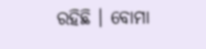ରହିଛି । ବୋମା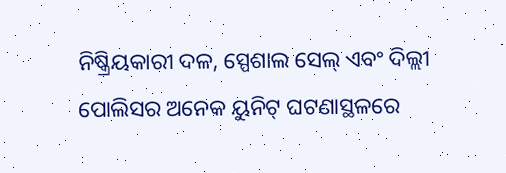ନିଷ୍କ୍ରିୟକାରୀ ଦଳ, ସ୍ପେଶାଲ ସେଲ୍ ଏବଂ ଦିଲ୍ଲୀ ପୋଲିସର ଅନେକ ୟୁନିଟ୍ ଘଟଣାସ୍ଥଳରେ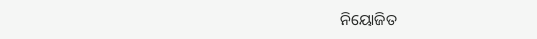ନିୟୋଜିତ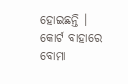ହୋଇଛନ୍ତି । କୋର୍ଟ ବାହାରେ ବୋମା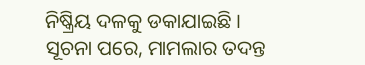ନିଷ୍କ୍ରିୟ ଦଳକୁ ଡକାଯାଇଛି । ସୂଚନା ପରେ, ମାମଲାର ତଦନ୍ତ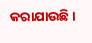କରାଯାଉଛି ।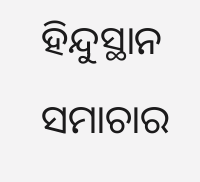ହିନ୍ଦୁସ୍ଥାନ ସମାଚାର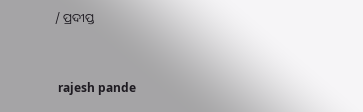/ ପ୍ରଦୀପ୍ତ


 rajesh pande